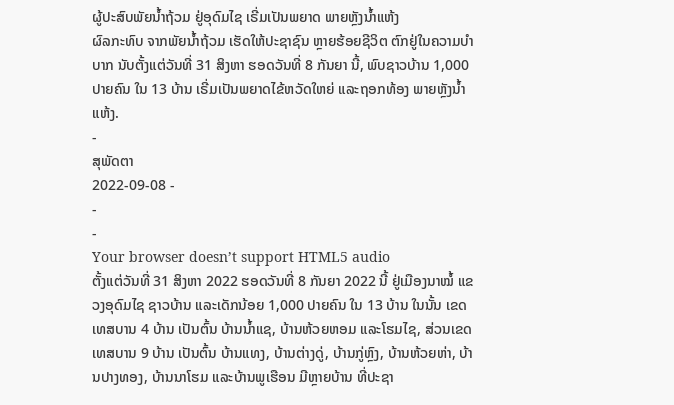ຜູ້ປະສົບພັຍນ້ຳຖ້ວມ ຢູ່ອຸດົມໄຊ ເຣີ່ມເປັນພຍາດ ພາຍຫຼັງນ້ຳແຫ້ງ
ຜົລກະທົບ ຈາກພັຍນ້ຳຖ້ວມ ເຮັດໃຫ້ປະຊາຊົນ ຫຼາຍຮ້ອຍຊີວິຕ ຕົກຢູ່ໃນຄວາມບຳບາກ ນັບຕັ້ງແຕ່ວັນທີ່ 31 ສິງຫາ ຮອດວັນທີ່ 8 ກັນຍາ ນີ້, ພົບຊາວບ້ານ 1,000 ປາຍຄົນ ໃນ 13 ບ້ານ ເຣີ່ມເປັນພຍາດໄຂ້ຫວັດໃຫຍ່ ແລະຖອກທ້ອງ ພາຍຫຼັງນໍ້າແຫ້ງ.
-
ສຸພັດຕາ
2022-09-08 -
-
-
Your browser doesn’t support HTML5 audio
ຕັ້ງແຕ່ວັນທີ່ 31 ສິງຫາ 2022 ຮອດວັນທີ່ 8 ກັນຍາ 2022 ນີ້ ຢູ່ເມືອງນາໝໍ້ ແຂວງອຸດົມໄຊ ຊາວບ້ານ ແລະເດັກນ້ອຍ 1,000 ປາຍຄົນ ໃນ 13 ບ້ານ ໃນນັ້ນ ເຂດເທສບານ 4 ບ້ານ ເປັນຕົ້ນ ບ້ານນໍ້າແຊ, ບ້ານຫ້ວຍຫອມ ແລະໂຮມໄຊ, ສ່ວນເຂດເທສບານ 9 ບ້ານ ເປັນຕົ້ນ ບ້ານແທງ, ບ້ານຕ່າງດູ່, ບ້ານກູ່ຫຼົງ, ບ້ານຫ້ວຍຫ່າ, ບ້ານປາງທອງ, ບ້ານນາໂຮມ ແລະບ້ານພູເຮືອນ ມີຫຼາຍບ້ານ ທີ່ປະຊາ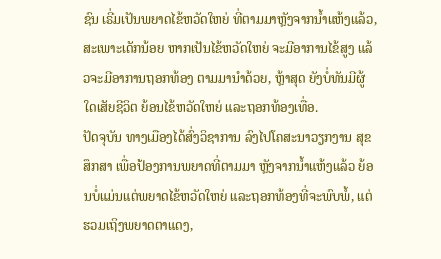ຊົນ ເຣີ່ມເປັນພຍາດໄຂ້ຫວັດໃຫຍ່ ທີ່ຕາມມາຫຼັງຈາກນໍ້າແຫ້ງແລ້ວ, ສະເພາະເດັກນ້ອຍ ຫາກເປັນໄຂ້ຫວັດໃຫຍ່ ຈະມີອາການໄຂ້ສູງ ແລ້ວຈະມີອາການຖອກທ້ອງ ຕາມມານໍາດ້ວຍ, ຫຼ້າສຸດ ຍັງບໍ່ທັນມີຜູ້ໃດເສັຍຊີວິຕ ຍ້ອນໄຂ້ຫວັດໃຫຍ່ ແລະຖອກທ້ອງເທື່ອ.
ປັດຈຸບັນ ທາງເມືອງໄດ້ສົ່ງວິຊາການ ລົງໄປໂຄສະນາວຽກງານ ສຸຂສຶກສາ ເພື່ອປ້ອງການພຍາດທີ່ຕາມມາ ຫຼັງຈາກນໍ້າແຫ້ງແລ້ວ ຍ້ອນບໍ່ແມ່ນແຕ່ພຍາດໄຂ້ຫວັດໃຫຍ່ ແລະຖອກທ້ອງທີ່ຈະພົບພໍ້, ແຕ່ຮວມເຖິງພຍາດຕາແດງ,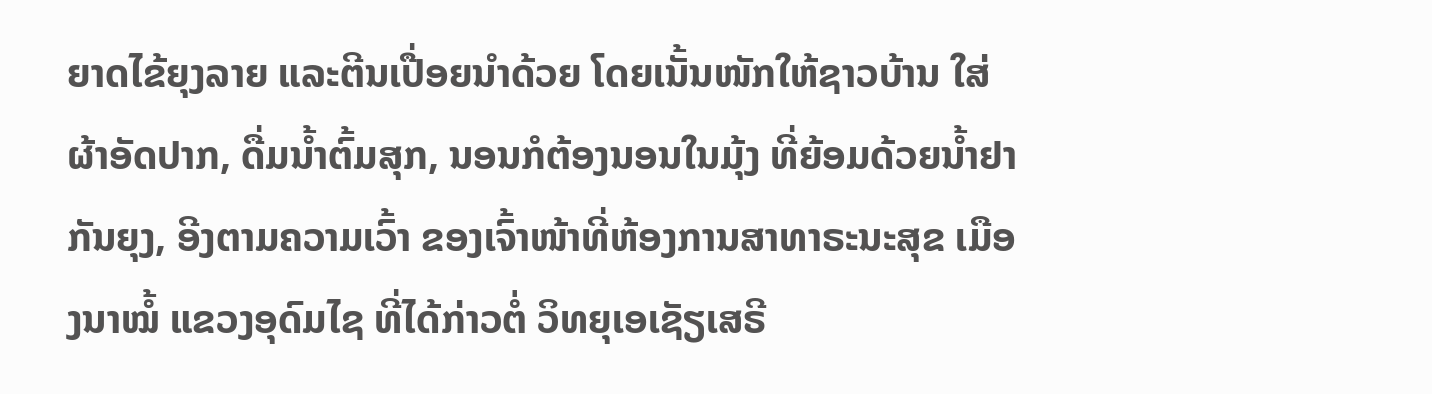ຍາດໄຂ້ຍຸງລາຍ ແລະຕີນເປື່ອຍນໍາດ້ວຍ ໂດຍເນັ້ນໜັກໃຫ້ຊາວບ້ານ ໃສ່ຜ້າອັດປາກ, ດື່ມນໍ້າຕົ້ມສຸກ, ນອນກໍຕ້ອງນອນໃນມຸ້ງ ທີ່ຍ້ອມດ້ວຍນໍ້າຢາກັນຍຸງ, ອີງຕາມຄວາມເວົ້າ ຂອງເຈົ້າໜ້າທີ່ຫ້ອງການສາທາຣະນະສຸຂ ເມືອງນາໝໍ້ ແຂວງອຸດົມໄຊ ທີ່ໄດ້ກ່າວຕໍ່ ວິທຍຸເອເຊັຽເສຣີ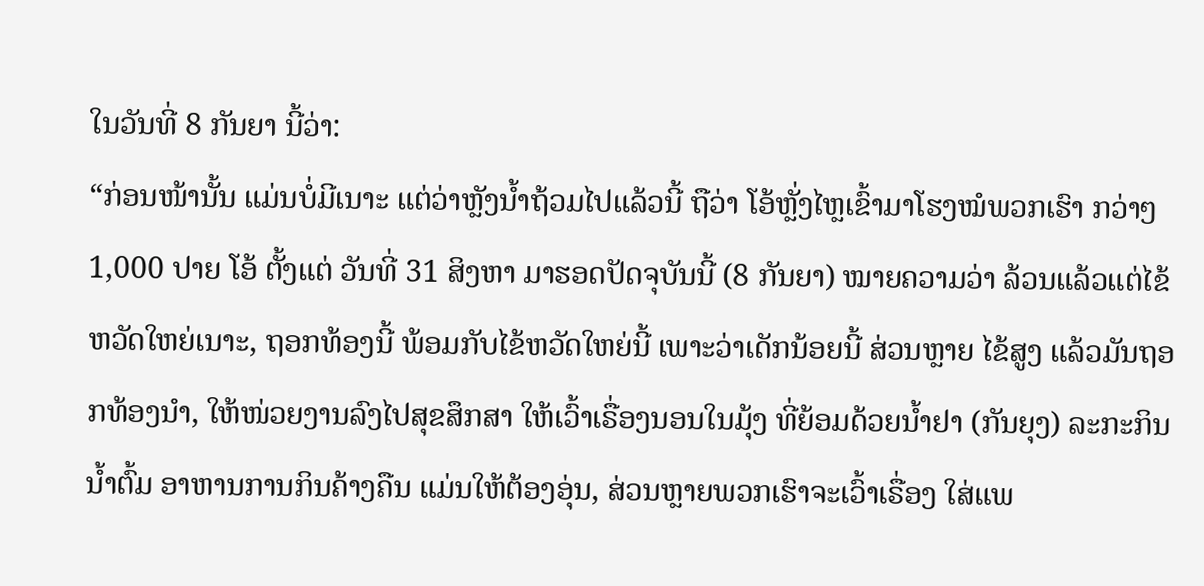ໃນວັນທີ່ 8 ກັນຍາ ນີ້ວ່າ:
“ກ່ອນໜ້ານັ້ນ ແມ່ນບໍ່ມີເນາະ ແຕ່ວ່າຫຼັງນໍ້າຖ້ວມໄປແລ້ວນີ້ ຖືວ່າ ໂອ້ຫຼັ່ງໄຫຼເຂົ້າມາໂຮງໝໍພວກເຮົາ ກວ່າໆ 1,000 ປາຍ ໂອ້ ຕັ້ງແຕ່ ວັນທີ່ 31 ສິງຫາ ມາຮອດປັດຈຸບັນນີ້ (8 ກັນຍາ) ໝາຍຄວາມວ່າ ລ້ວນແລ້ວແຕ່ໄຂ້ຫວັດໃຫຍ່ເນາະ, ຖອກທ້ອງນີ້ ພ້ອມກັບໄຂ້ຫວັດໃຫຍ່ນີ້ ເພາະວ່າເດັກນ້ອຍນີ້ ສ່ວນຫຼາຍ ໄຂ້ສູງ ແລ້ວມັນຖອກທ້ອງນໍາ, ໃຫ້ໜ່ວຍງານລົງໄປສຸຂສຶກສາ ໃຫ້ເວົ້າເຣື່ອງນອນໃນມຸ້ງ ທີ່ຍ້ອມດ້ວຍນໍ້າຢາ (ກັນຍຸງ) ລະກະກິນນໍ້າຕົ້ມ ອາຫານການກິນຄ້າງຄືນ ແມ່ນໃຫ້ຕ້ອງອຸ່ນ, ສ່ວນຫຼາຍພວກເຮົາຈະເວົ້າເຣື່ອງ ໃສ່ແພ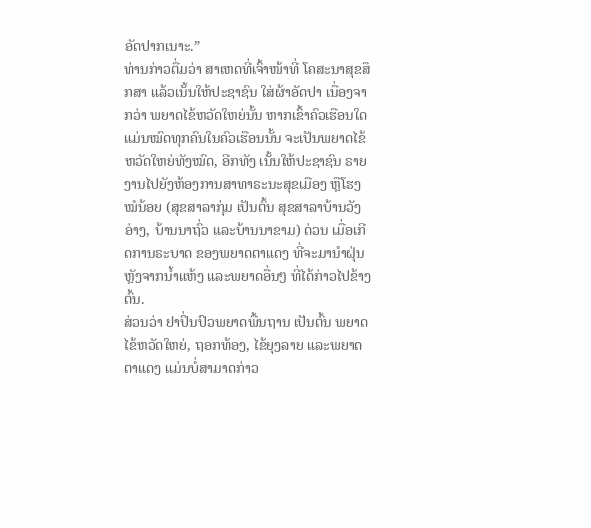ອັດປາກເນາະ.”
ທ່ານກ່າວຕື່ມວ່າ ສາເຫດທີ່ເຈົ້າໜ້າທີ່ ໂຄສະນາສຸຂສຶກສາ ແລ້ວເນັ້ນໃຫ້ປະຊາຊົນ ໃສ່ຜ້າອັດປາ ເນື່ອງຈາກວ່າ ພຍາດໄຂ້ຫວັດໃຫຍ່ນັ້ນ ຫາກເຂົ້າຄົວເຮືອນໃດ ແມ່ນໝົດທຸກຄົນໃນຄົວເຮືອນນັ້ນ ຈະເປັນພຍາດໄຂ້ຫວັດໃຫຍ່ທັງໝົດ, ອີກທັງ ເນັ້ນໃຫ້ປະຊາຊົນ ຣາຍງານໄປຍັງຫ້ອງການສາທາຣະນະສຸຂເມືອງ ຫຼືໂຮງໝໍນ້ອຍ (ສຸຂສາລາກຸ່ມ ເປັນຕົ້ນ ສຸຂສາລາບ້ານວັງອ່າງ, ບ້ານນາຖົ່ວ ແລະບ້ານນາຂາມ) ດ່ວນ ເມື່ອເກີດການຣະບາດ ຂອງພຍາດຕາແດງ ທີ່ຈະມານໍາຝຸ່ນ ຫຼັງຈາກນໍ້າແຫ້ງ ແລະພຍາດອື່ນໆ ທີ່ໄດ້ກ່າວໄປຂ້າງຕົ້ນ.
ສ່ວນວ່າ ຢາປິ່ນປົວພຍາດພື້ນຖານ ເປັນຕົ້ນ ພຍາດໄຂ້ຫວັດໃຫຍ່, ຖອກທ້ອງ, ໄຂ້ຍຸງລາຍ ແລະພຍາດຕາແດງ ແມ່ນບໍ່ສາມາດກ່າວ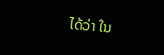ໄດ້ວ່າ ໃນ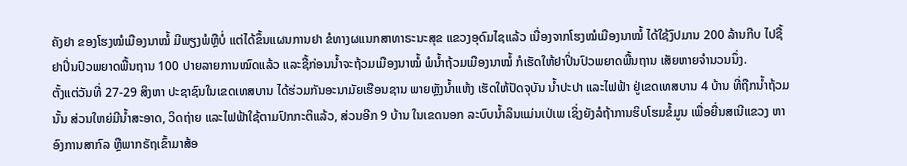ຄັງຢາ ຂອງໂຮງໝໍເມືອງນາໝໍ້ ມີພຽງພໍຫຼືບໍ່ ແຕ່ໄດ້ຂຶ້ນແຜນການຢາ ຂໍທາງຜແນກສາທາຣະນະສຸຂ ແຂວງອຸດົມໄຊແລ້ວ ເນື່ອງຈາກໂຮງໝໍເມືອງນາໝໍ້ ໄດ້ໃຊ້ງົປມານ 200 ລ້ານກີບ ໄປຊື້ຢາປິ່ນປົວພຍາດພື້ນຖານ 100 ປາຍລາຍການໝົດແລ້ວ ແລະຊື້ກ່ອນນໍ້າຈະຖ້ວມເມືອງນາໝໍ້ ພໍນໍ້າຖ້ວມເມືອງນາໝໍ້ ກໍເຮັດໃຫ້ຢາປິ່ນປົວພຍາດພື້ນຖານ ເສັຍຫາຍຈໍານວນນຶ່ງ.
ຕັ້ງແຕ່ວັນທີ່ 27-29 ສິງຫາ ປະຊາຊົນໃນເຂດເທສບານ ໄດ້ຮ່ວມກັນອະນາມັຍເຮືອນຊານ ພາຍຫຼັງນໍ້າແຫ້ງ ເຮັດໃຫ້ປັດຈຸບັນ ນໍ້າປະປາ ແລະໄຟຟ້າ ຢູ່ເຂດເທສບານ 4 ບ້ານ ທີ່ຖືກນໍ້າຖ້ວມນັ້ນ ສ່ວນໃຫຍ່ມີນໍ້າສະອາດ, ວິດຖ່າຍ ແລະໄຟຟ້າໃຊ້ຕາມປົກກະຕິແລ້ວ, ສ່ວນອີກ 9 ບ້ານ ໃນເຂດນອກ ລະບົບນໍ້າລິນແມ່ນເປ່ເພ ເຊິ່ງຍັງລໍຖ້າການຮິບໂຮມຂໍ້ມູນ ເພື່ອຍື່ນສເນີແຂວງ ຫາອົງການສາກົລ ຫຼືພາກຣັຖເຂົ້າມາສ້ອ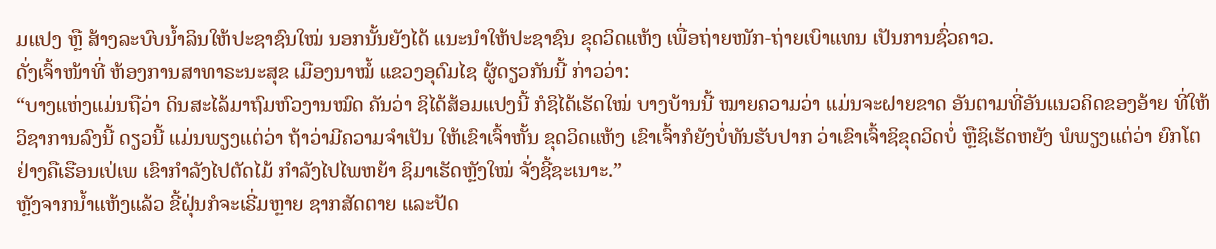ມແປງ ຫຼື ສ້າງລະບົບນໍ້າລິນໃຫ້ປະຊາຊົນໃໝ່ ນອກນັ້ນຍັງໄດ້ ແນະນໍາໃຫ້ປະຊາຊົນ ຂຸດວິດແຫ້ງ ເພື່ອຖ່າຍໜັກ-ຖ່າຍເບົາແທນ ເປັນການຊົ່ວຄາວ.
ດັ່ງເຈົ້າໜ້າທີ່ ຫ້ອງການສາທາຣະນະສຸຂ ເມືອງນາໝໍ້ ແຂວງອຸດົມໄຊ ຜູ້ດຽວກັນນີ້ ກ່າວວ່າ:
“ບາງແຫ່ງແມ່ນຖືວ່າ ດິນສະໄລ້ມາຖົມຫົວງານໝົດ ຄັນວ່າ ຊິໄດ້ສ້ອມແປງນີ້ ກໍຊິໄດ້ເຮັດໃໝ່ ບາງບ້ານນີ້ ໝາຍຄວາມວ່າ ແມ່ນຈະຝາຍຂາດ ອັນຕາມທີ່ອັນແນວຄິດຂອງອ້າຍ ທີ່ໃຫ້ວິຊາການລົງນີ້ ດຽວນີ້ ແມ່ນພຽງແຕ່ວ່າ ຖ້າວ່າມີຄວາມຈໍາເປັນ ໃຫ້ເຂົາເຈົ້າຫັ້ນ ຂຸດວິດແຫ້ງ ເຂົາເຈົ້າກໍຍັງບໍ່ທັນຮັບປາກ ວ່າເຂົາເຈົ້າຊິຂຸດວິດບໍ່ ຫຼືຊິເຮັດຫຍັງ ພໍພຽງແຕ່ວ່າ ຍົກໂຕຢ່າງຄືເຮືອນເປ່ເພ ເຂົາກໍາລັງໄປຕັດໄມ້ ກໍາລັງໄປໄພຫຍ້າ ຊິມາເຮັດຫຼັງໃໝ່ ຈັ່ງຊີ້ຊະເນາະ.”
ຫຼັງຈາກນໍ້າແຫ້ງແລ້ວ ຂີ້ຝຸ່ນກໍຈະເຣີ່ມຫຼາຍ ຊາກສັດຕາຍ ແລະປັດ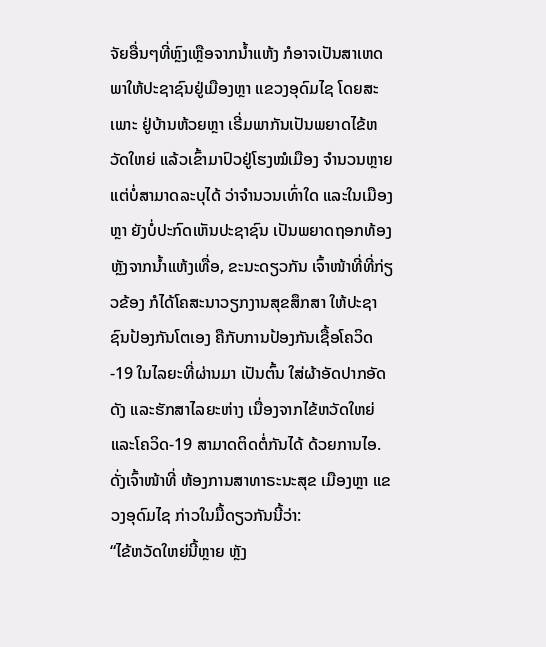ຈັຍອື່ນໆທີ່ຫຼົງເຫຼືອຈາກນໍ້າແຫ້ງ ກໍອາຈເປັນສາເຫດ ພາໃຫ້ປະຊາຊົນຢູ່ເມືອງຫຼາ ແຂວງອຸດົມໄຊ ໂດຍສະເພາະ ຢູ່ບ້ານຫ້ວຍຫຼາ ເຣີ່ມພາກັນເປັນພຍາດໄຂ້ຫວັດໃຫຍ່ ແລ້ວເຂົ້າມາປົວຢູ່ໂຮງໝໍເມືອງ ຈໍານວນຫຼາຍ ແຕ່ບໍ່ສາມາດລະບຸໄດ້ ວ່າຈໍານວນເທົ່າໃດ ແລະໃນເມືອງຫຼາ ຍັງບໍ່ປະກົດເຫັນປະຊາຊົນ ເປັນພຍາດຖອກທ້ອງ ຫຼັງຈາກນໍ້າແຫ້ງເທື່ອ, ຂະນະດຽວກັນ ເຈົ້າໜ້າທີ່ທີ່ກ່ຽວຂ້ອງ ກໍໄດ້ໂຄສະນາວຽກງານສຸຂສຶກສາ ໃຫ້ປະຊາຊົນປ້ອງກັນໂຕເອງ ຄືກັບການປ້ອງກັນເຊື້ອໂຄວິດ-19 ໃນໄລຍະທີ່ຜ່ານມາ ເປັນຕົ້ນ ໃສ່ຜ້າອັດປາກອັດດັງ ແລະຮັກສາໄລຍະຫ່າງ ເນື່ອງຈາກໄຂ້ຫວັດໃຫຍ່ ແລະໂຄວິດ-19 ສາມາດຕິດຕໍ່ກັນໄດ້ ດ້ວຍການໄອ.
ດັ່ງເຈົ້າໜ້າທີ່ ຫ້ອງການສາທາຣະນະສຸຂ ເມືອງຫຼາ ແຂວງອຸດົມໄຊ ກ່າວໃນມື້ດຽວກັນນີ້ວ່າ:
“ໄຂ້ຫວັດໃຫຍ່ນີ້ຫຼາຍ ຫຼັງ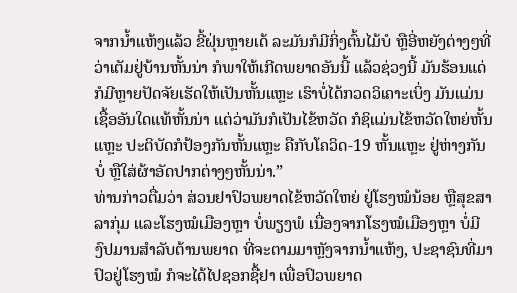ຈາກນໍ້າແຫ້ງແລ້ວ ຂີ້ຝຸ່ນຫຼາຍເດ້ ລະມັນກໍມີກິ່ງຕົ້ນໄມ້ບໍ ຫຼືອີ່ຫຍັງຕ່າງໆທີ່ວ່າເຕັມຢູ່ບ້ານຫັ້ນນ່າ ກໍພາໃຫ້ເກີດພຍາດອັນນີ້ ແລ້ວຊ່ວງນີ້ ມັນຮ້ອນແດ່ ກໍມີຫຼາຍປັດຈັຍເຮັດໃຫ້ເປັນຫັ້ນແຫຼະ ເຮົາບໍ່ໄດ້ກວດວິເຄາະເບິ່ງ ມັນແມ່ນເຊື້ອອັນໃດແທ້ຫັ້ນນ່າ ແຕ່ວ່າມັນກໍເປັນໄຂ້ຫວັດ ກໍຊິແມ່ນໄຂ້ຫວັດໃຫຍ່ຫັ້ນແຫຼະ ປະຕິບັດກໍປ້ອງກັນຫັ້ນແຫຼະ ຄືກັບໂຄວິດ-19 ຫັ້ນແຫຼະ ຢູ່ຫ່າງກັນບໍ່ ຫຼືໃສ່ຜ້າອັດປາກຕ່າງໆຫັ້ນນ່າ.”
ທ່ານກ່າວຕື່ມວ່າ ສ່ວນຢາປົວພຍາດໄຂ້ຫວັດໃຫຍ່ ຢູ່ໂຮງໝໍນ້ອຍ ຫຼືສຸຂສາລາກຸ່ມ ແລະໂຮງໝໍເມືອງຫຼາ ບໍ່ພຽງພໍ ເນື່ອງຈາກໂຮງໝໍເມືອງຫຼາ ບໍ່ມີງົປມານສໍາລັບຕ້ານພຍາດ ທີ່ຈະຕາມມາຫຼັງຈາກນໍ້າແຫ້ງ, ປະຊາຊົນທີ່ມາປົວຢູ່ໂຮງໝໍ ກໍຈະໄດ້ໄປຊອກຊື້ຢາ ເພື່ອປົວພຍາດ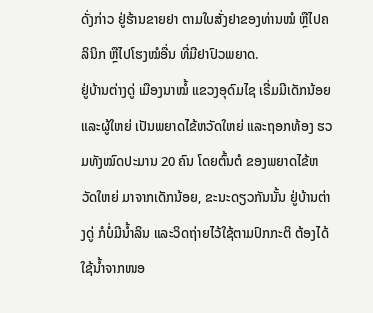ດັ່ງກ່າວ ຢູ່ຮ້ານຂາຍຢາ ຕາມໃບສັ່ງຢາຂອງທ່ານໝໍ ຫຼືໄປຄລິນິກ ຫຼືໄປໂຮງໝໍອື່ນ ທີ່ມີຢາປົວພຍາດ.
ຢູ່ບ້ານຕ່າງດູ່ ເມືອງນາໝໍ້ ແຂວງອຸດົມໄຊ ເຣີ່ມມີເດັກນ້ອຍ ແລະຜູ້ໃຫຍ່ ເປັນພຍາດໄຂ້ຫວັດໃຫຍ່ ແລະຖອກທ້ອງ ຮວມທັງໝົດປະມານ 20 ຄົນ ໂດຍຕົ້ນຕໍ ຂອງພຍາດໄຂ້ຫວັດໃຫຍ່ ມາຈາກເດັກນ້ອຍ, ຂະນະດຽວກັນນັ້ນ ຢູ່ບ້ານຕ່າງດູ່ ກໍບໍ່ມີນໍ້າລິນ ແລະວິດຖ່າຍໄວ້ໃຊ້ຕາມປົກກະຕິ ຕ້ອງໄດ້ໃຊ້ນໍ້າຈາກໜອ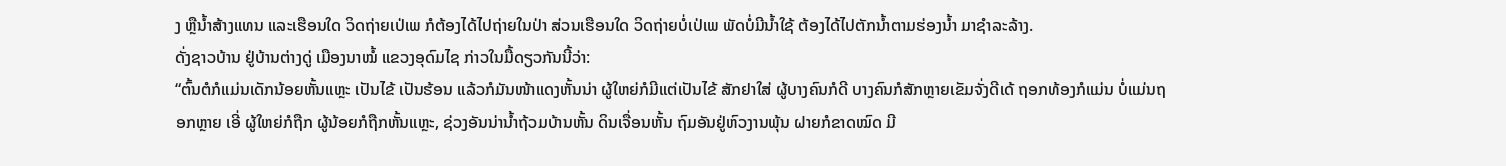ງ ຫຼືນໍ້າສ້າງແທນ ແລະເຮືອນໃດ ວິດຖ່າຍເປ່ເພ ກໍຕ້ອງໄດ້ໄປຖ່າຍໃນປ່າ ສ່ວນເຮືອນໃດ ວິດຖ່າຍບໍ່ເປ່ເພ ພັດບໍ່ມີນໍ້າໃຊ້ ຕ້ອງໄດ້ໄປຕັກນໍ້າຕາມຮ່ອງນໍ້າ ມາຊໍາລະລ້າງ.
ດັ່ງຊາວບ້ານ ຢູ່ບ້ານຕ່າງດູ່ ເມືອງນາໝໍ້ ແຂວງອຸດົມໄຊ ກ່າວໃນມື້ດຽວກັນນີ້ວ່າ:
“ຕົ້ນຕໍກໍແມ່ນເດັກນ້ອຍຫັ້ນແຫຼະ ເປັນໄຂ້ ເປັນຮ້ອນ ແລ້ວກໍມັນໜ້າແດງຫັ້ນນ່າ ຜູ້ໃຫຍ່ກໍມີແຕ່ເປັນໄຂ້ ສັກຢາໃສ່ ຜູ້ບາງຄົນກໍດີ ບາງຄົນກໍສັກຫຼາຍເຂັມຈັ່ງດີເດ້ ຖອກທ້ອງກໍແມ່ນ ບໍ່ແມ່ນຖອກຫຼາຍ ເອີ່ ຜູ້ໃຫຍ່ກໍຖືກ ຜູ້ນ້ອຍກໍຖືກຫັ້ນແຫຼະ, ຊ່ວງອັນນ່ານໍ້າຖ້ວມບ້ານຫັ້ນ ດິນເຈື່ອນຫັ້ນ ຖົມອັນຢູ່ຫົວງານພຸ້ນ ຝາຍກໍຂາດໝົດ ມີ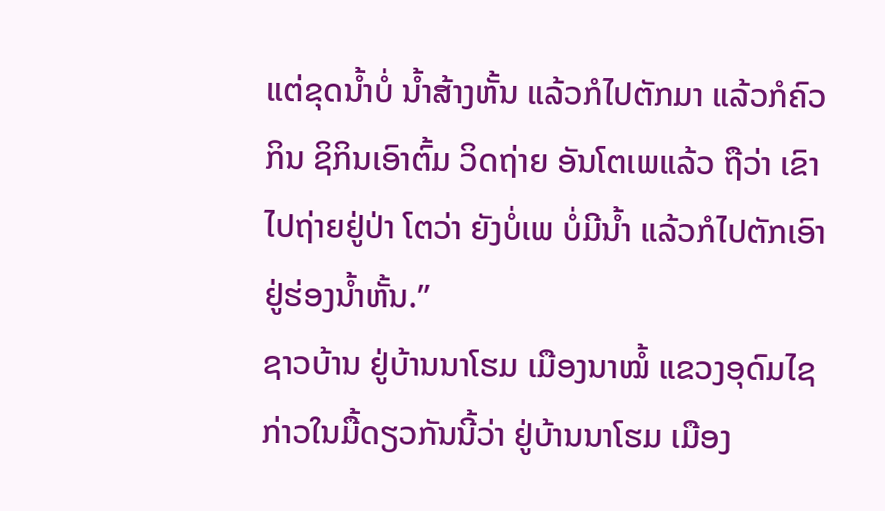ແຕ່ຂຸດນໍ້າບໍ່ ນໍ້າສ້າງຫັ້ນ ແລ້ວກໍໄປຕັກມາ ແລ້ວກໍຄົວກິນ ຊິກິນເອົາຕົ້ມ ວິດຖ່າຍ ອັນໂຕເພແລ້ວ ຖືວ່າ ເຂົາໄປຖ່າຍຢູ່ປ່າ ໂຕວ່າ ຍັງບໍ່ເພ ບໍ່ມີນໍ້າ ແລ້ວກໍໄປຕັກເອົາຢູ່ຮ່ອງນໍ້າຫັ້ນ.”
ຊາວບ້ານ ຢູ່ບ້ານນາໂຮມ ເມືອງນາໝໍ້ ແຂວງອຸດົມໄຊ ກ່າວໃນມື້ດຽວກັນນີ້ວ່າ ຢູ່ບ້ານນາໂຮມ ເມືອງ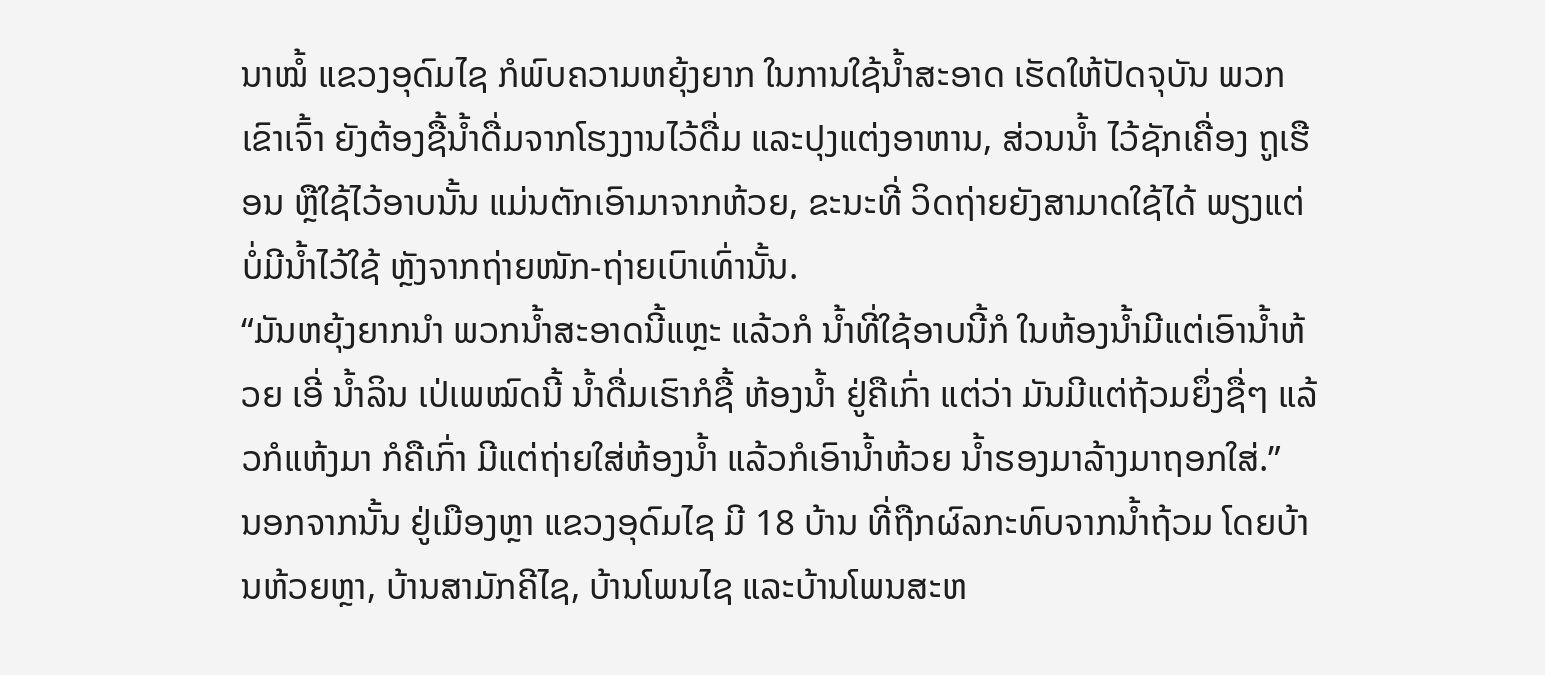ນາໝໍ້ ແຂວງອຸດົມໄຊ ກໍພົບຄວາມຫຍຸ້ງຍາກ ໃນການໃຊ້ນໍ້າສະອາດ ເຮັດໃຫ້ປັດຈຸບັນ ພວກເຂົາເຈົ້າ ຍັງຕ້ອງຊື້ນໍ້າດື່ມຈາກໂຮງງານໄວ້ດື່ມ ແລະປຸງແຕ່ງອາຫານ, ສ່ວນນໍ້າ ໄວ້ຊັກເຄື່ອງ ຖູເຮືອນ ຫຼືໃຊ້ໄວ້ອາບນັ້ນ ແມ່ນຕັກເອົາມາຈາກຫ້ວຍ, ຂະນະທີ່ ວິດຖ່າຍຍັງສາມາດໃຊ້ໄດ້ ພຽງແຕ່ບໍ່ມີນໍ້າໄວ້ໃຊ້ ຫຼັງຈາກຖ່າຍໜັກ-ຖ່າຍເບົາເທົ່ານັ້ນ.
“ມັນຫຍຸ້ງຍາກນໍາ ພວກນໍ້າສະອາດນີ້ແຫຼະ ແລ້ວກໍ ນໍ້າທີ່ໃຊ້ອາບນີ້ກໍ ໃນຫ້ອງນໍ້າມີແຕ່ເອົານໍ້າຫ້ວຍ ເອີ່ ນໍ້າລິນ ເປ່ເພໝົດນີ້ ນໍ້າດື່ມເຮົາກໍຊື້ ຫ້ອງນໍ້າ ຢູ່ຄືເກົ່າ ແຕ່ວ່າ ມັນມີແຕ່ຖ້ວມຍຶ່ງຊື່ໆ ແລ້ວກໍແຫ້ງມາ ກໍຄືເກົ່າ ມີແຕ່ຖ່າຍໃສ່ຫ້ອງນໍ້າ ແລ້ວກໍເອົານໍ້າຫ້ວຍ ນໍ້າຮອງມາລ້າງມາຖອກໃສ່.”
ນອກຈາກນັ້ນ ຢູ່ເມືອງຫຼາ ແຂວງອຸດົມໄຊ ມີ 18 ບ້ານ ທີ່ຖືກຜົລກະທົບຈາກນໍ້າຖ້ວມ ໂດຍບ້ານຫ້ວຍຫຼາ, ບ້ານສາມັກຄີໄຊ, ບ້ານໂພນໄຊ ແລະບ້ານໂພນສະຫ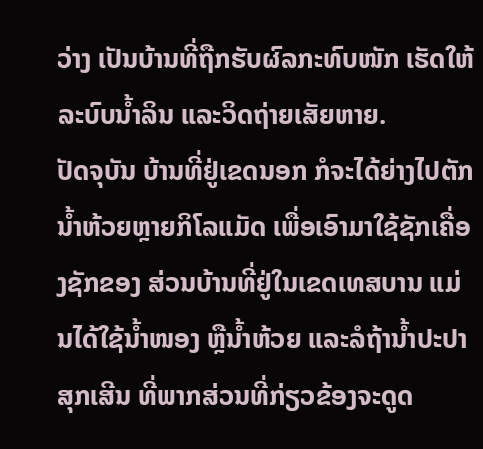ວ່າງ ເປັນບ້ານທີ່ຖືກຮັບຜົລກະທົບໜັກ ເຮັດໃຫ້ລະບົບນໍ້າລິນ ແລະວິດຖ່າຍເສັຍຫາຍ.
ປັດຈຸບັນ ບ້ານທີ່ຢູ່ເຂດນອກ ກໍຈະໄດ້ຍ່າງໄປຕັກນໍ້າຫ້ວຍຫຼາຍກິໂລແມັດ ເພື່ອເອົາມາໃຊ້ຊັກເຄື່ອງຊັກຂອງ ສ່ວນບ້ານທີ່ຢູ່ໃນເຂດເທສບານ ແມ່ນໄດ້ໃຊ້ນໍ້າໜອງ ຫຼືນໍ້າຫ້ວຍ ແລະລໍຖ້ານໍ້າປະປາສຸກເສີນ ທີ່ພາກສ່ວນທີ່ກ່ຽວຂ້ອງຈະດູດ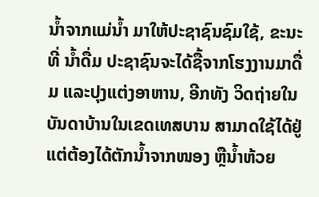ນໍ້າຈາກແມ່ນໍ້າ ມາໃຫ້ປະຊາຊົນຊົມໃຊ້, ຂະນະທີ່ ນໍ້າດື່ມ ປະຊາຊົນຈະໄດ້ຊື້ຈາກໂຮງງານມາດື່ມ ແລະປຸງແຕ່ງອາຫານ, ອີກທັງ ວິດຖ່າຍໃນບັນດາບ້ານໃນເຂດເທສບານ ສາມາດໃຊ້ໄດ້ຢູ່ ແຕ່ຕ້ອງໄດ້ຕັກນໍ້າຈາກໜອງ ຫຼືນໍ້າຫ້ວຍ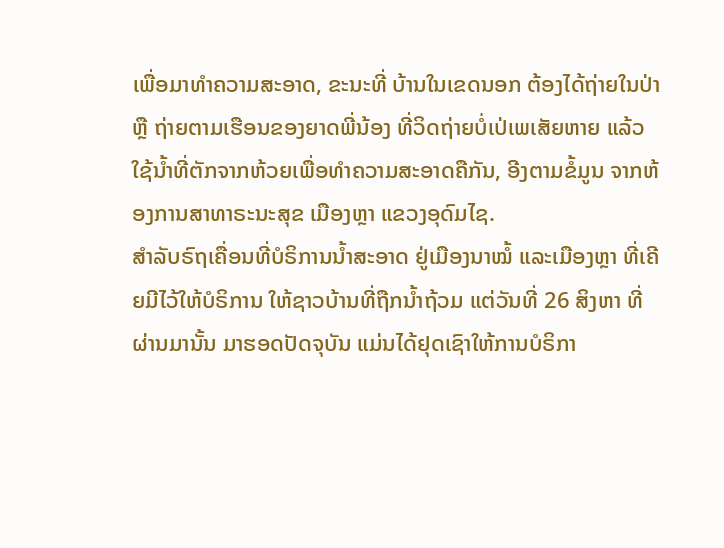ເພື່ອມາທໍາຄວາມສະອາດ, ຂະນະທີ່ ບ້ານໃນເຂດນອກ ຕ້ອງໄດ້ຖ່າຍໃນປ່າ ຫຼື ຖ່າຍຕາມເຮືອນຂອງຍາດພີ່ນ້ອງ ທີ່ວິດຖ່າຍບໍ່ເປ່ເພເສັຍຫາຍ ແລ້ວໃຊ້ນໍ້າທີ່ຕັກຈາກຫ້ວຍເພື່ອທໍາຄວາມສະອາດຄືກັນ, ອີງຕາມຂໍ້ມູນ ຈາກຫ້ອງການສາທາຣະນະສຸຂ ເມືອງຫຼາ ແຂວງອຸດົມໄຊ.
ສໍາລັບຣົຖເຄື່ອນທີ່ບໍຣິການນໍ້າສະອາດ ຢູ່ເມືອງນາໝໍ້ ແລະເມືອງຫຼາ ທີ່ເຄີຍມີໄວ້ໃຫ້ບໍຣິການ ໃຫ້ຊາວບ້ານທີ່ຖືກນໍ້າຖ້ວມ ແຕ່ວັນທີ່ 26 ສິງຫາ ທີ່ຜ່ານມານັ້ນ ມາຮອດປັດຈຸບັນ ແມ່ນໄດ້ຢຸດເຊົາໃຫ້ການບໍຣິກາ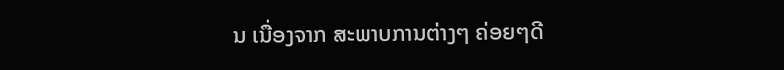ນ ເນື່ອງຈາກ ສະພາບການຕ່າງໆ ຄ່ອຍໆດີ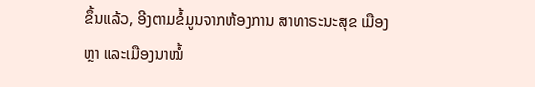ຂຶ້ນແລ້ວ, ອີງຕາມຂໍ້ມູນຈາກຫ້ອງການ ສາທາຣະນະສຸຂ ເມືອງຫຼາ ແລະເມືອງນາໝໍ້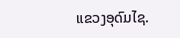ແຂວງອຸດົມໄຊ.